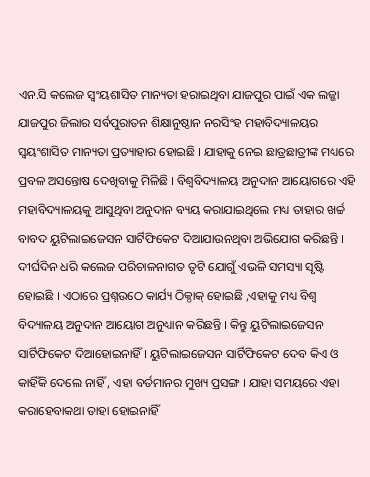ଏନ.ସି କଲେଜ ସ୍ୱଂୟଶାସିତ ମାନ୍ୟତା ହରାଇଥିବା ଯାଜପୁର ପାଇଁ ଏକ ଲଜ୍ଜା
ଯାଜପୁର ଜିଲାର ସର୍ବପୁରାତନ ଶିକ୍ଷାନୁଷ୍ଠାନ ନରସିଂହ ମହାବିଦ୍ୟାଳୟର ସ୍ୱୟଂଶାସିତ ମାନ୍ୟତା ପ୍ରତ୍ୟାହାର ହୋଇଛି । ଯାହାକୁ ନେଇ ଛାତ୍ରଛାତ୍ରୀଙ୍କ ମଧ୍ୟରେ ପ୍ରବଳ ଅସନ୍ତୋଷ ଦେଖିବାକୁ ମିଳିଛି । ବିଶ୍ୱବିଦ୍ୟାଳୟ ଅନୁଦାନ ଆୟୋଗରେ ଏହି ମହାବିଦ୍ୟାଳୟକୁ ଆସୁଥିବା ଅନୁଦାନ ବ୍ୟୟ କରାଯାଇଥିଲେ ମଧ୍ୟ ତାହାର ଖର୍ଚ୍ଚ ବାବଦ ୟୁଟିଲାଇଜେସନ ସାର୍ଟିଫିକେଟ ଦିଆଯାଉନଥିବା ଅଭିଯୋଗ କରିଛନ୍ତି । ଦୀର୍ଘଦିନ ଧରି କଲେଜ ପରିଚାଳନାଗତ ତୃଟି ଯୋଗୁଁ ଏଭଳି ସମସ୍ୟା ସୃଷ୍ଟି ହୋଇଛି । ଏଠାରେ ପ୍ରଶ୍ନଉଠେ କାର୍ଯ୍ୟ ଠିକ୍ଠାକ୍ ହୋଇଛି ,ଏହାକୁ ମଧ୍ୟ ବିଶ୍ୱ ବିଦ୍ୟାଳୟ ଅନୁଦାନ ଆୟୋଗ ଅନୁଧ୍ୟାନ କରିଛନ୍ତି । କିନ୍ତୁ ୟୁଟିଲାଇଜେସନ ସାର୍ଟିଫିକେଟ ଦିଆହୋଇନାହିଁ । ୟୁଟିଲାଇଜେସନ ସାର୍ଟିଫିକେଟ ଦେବ କିଏ ଓ କାହିଁକି ଦେଲେ ନାହିଁ , ଏହା ବର୍ତମାନର ମୁଖ୍ୟ ପ୍ରସଙ୍ଗ । ଯାହା ସମୟରେ ଏହା କରାହେବାକଥା ତାହା ହୋଇନାହିଁ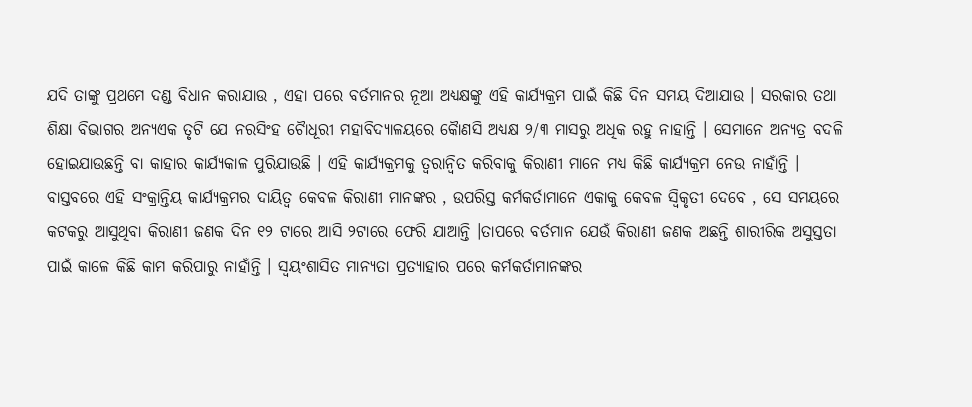ଯଦି ତାଙ୍କୁ ପ୍ରଥମେ ଦଣ୍ଡ ବିଧାନ କରାଯାଉ , ଏହା ପରେ ବର୍ତମାନର ନୂଆ ଅଧ୍ୟକ୍ଷଙ୍କୁ ଏହି କାର୍ଯ୍ୟକ୍ରମ ପାଇଁ କିଛି ଦିନ ସମୟ ଦିଆଯାଉ । ସରକାର ତଥା ଶିକ୍ଷା ବିଭାଗର ଅନ୍ୟଏକ ତୃଟି ଯେ ନରସିଂହ ଚୈାଧୂରୀ ମହାବିଦ୍ୟାଳୟରେ କୈାଣସି ଅଧ୍ୟକ୍ଷ ୨/୩ ମାସରୁ ଅଧିକ ରହୁ ନାହାନ୍ତି । ସେମାନେ ଅନ୍ୟତ୍ର ବଦଳି ହୋଇଯାଉଛନ୍ତି ବା କାହାର କାର୍ଯ୍ୟକାଳ ପୁରିଯାଉଛି । ଏହି କାର୍ଯ୍ୟକ୍ରମକୁ ତ୍ୱରାନ୍ୱିତ କରିବାକୁ କିରାଣୀ ମାନେ ମଧ୍ୟ କିଛି କାର୍ଯ୍ୟକ୍ରମ ନେଉ ନାହାଁନ୍ତି । ବାସ୍ତବରେ ଏହି ସଂକ୍ରାନ୍ତିୟ କାର୍ଯ୍ୟକ୍ରମର ଦାୟିତ୍ୱ କେବଳ କିରାଣୀ ମାନଙ୍କର , ଉପରିସ୍ତ କର୍ମକର୍ତାମାନେ ଏକାକୁ କେବଳ ସ୍ୱିକୃତୀ ଦେବେ , ସେ ସମୟରେ କଟକରୁ ଆସୁଥିବା କିରାଣୀ ଜଣକ ଦିନ ୧୨ ଟାରେ ଆସି ୨ଟାରେ ଫେରି ଯାଆନ୍ତି ।ତାପରେ ବର୍ତମାନ ଯେଉଁ କିରାଣୀ ଜଣକ ଅଛନ୍ତି ଶାରୀରିକ ଅସୁସ୍ତତା ପାଇଁ କାଳେ କିଛି କାମ କରିପାରୁ ନାହାଁନ୍ତି । ସ୍ୱୟଂଶାସିତ ମାନ୍ୟତା ପ୍ରତ୍ୟାହାର ପରେ କର୍ମକର୍ତାମାନଙ୍କର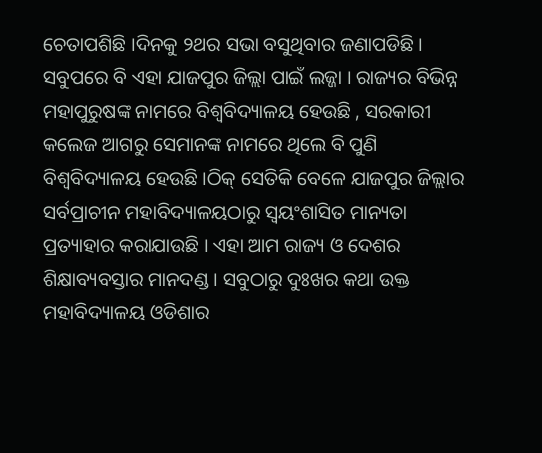ଚେତାପଶିଛି ।ଦିନକୁ ୨ଥର ସଭା ବସୁଥିବାର ଜଣାପଡିଛି । ସବୁପରେ ବି ଏହା ଯାଜପୁର ଜିଲ୍ଲା ପାଇଁ ଲଜ୍ଜା । ରାଜ୍ୟର ବିଭିନ୍ନ ମହାପୁରୁଷଙ୍କ ନାମରେ ବିଶ୍ୱବିଦ୍ୟାଳୟ ହେଉଛି , ସରକାରୀ କଲେଜ ଆଗରୁ ସେମାନଙ୍କ ନାମରେ ଥିଲେ ବି ପୁଣି ବିଶ୍ୱବିଦ୍ୟାଳୟ ହେଉଛି ।ଠିକ୍ ସେତିକି ବେଳେ ଯାଜପୁର ଜିଲ୍ଲାର ସର୍ବପ୍ରାଚୀନ ମହାବିଦ୍ୟାଳୟଠାରୁ ସ୍ୱୟଂଶାସିତ ମାନ୍ୟତା ପ୍ରତ୍ୟାହାର କରାଯାଉଛି । ଏହା ଆମ ରାଜ୍ୟ ଓ ଦେଶର ଶିକ୍ଷାବ୍ୟବସ୍ତାର ମାନଦଣ୍ଡ । ସବୁଠାରୁ ଦୁଃଖର କଥା ଉକ୍ତ ମହାବିଦ୍ୟାଳୟ ଓଡିଶାର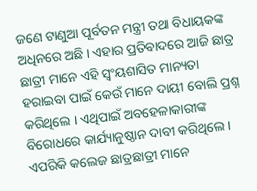ଜଣେ ଟାଣୁଆ ପୂର୍ବତନ ମନ୍ତ୍ରୀ ତଥା ବିଧାୟକଙ୍କ ଅଧିନରେ ଅଛି । ଏହାର ପ୍ରତିବାଦରେ ଆଜି ଛାତ୍ର ଛାତ୍ରୀ ମାନେ ଏହି ସ୍ୱଂୟଶାସିତ ମାନ୍ୟତା ହରାଇବା ପାଇଁ କେଉଁ ମାନେ ଦାୟୀ ବୋଲି ପ୍ରଶ୍ନ କରିଥିଲେ । ଏଥିପାଇଁ ଅବହେଳାକାରୀଙ୍କ ବିରୋଧରେ କାର୍ଯ୍ୟାନୁଷ୍ଠାନ ଦାବୀ କରିଥିଲେ । ଏପରିକି କଲେଜ ଛାତ୍ରଛାତ୍ରୀ ମାନେ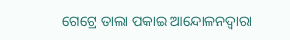ଗେଟ୍ରେ ତାଲା ପକାଇ ଆନ୍ଦୋଳନଦ୍ୱାରା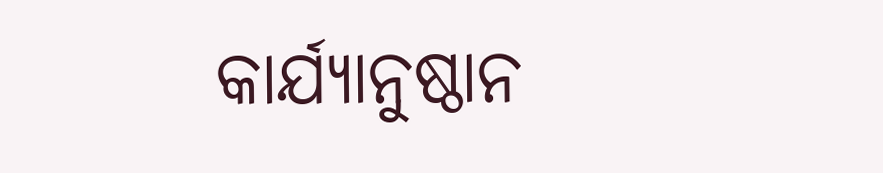କାର୍ଯ୍ୟାନୁଷ୍ଠାନ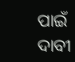ପାଇଁ ଦାବୀ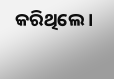କରିଥିଲେ ।